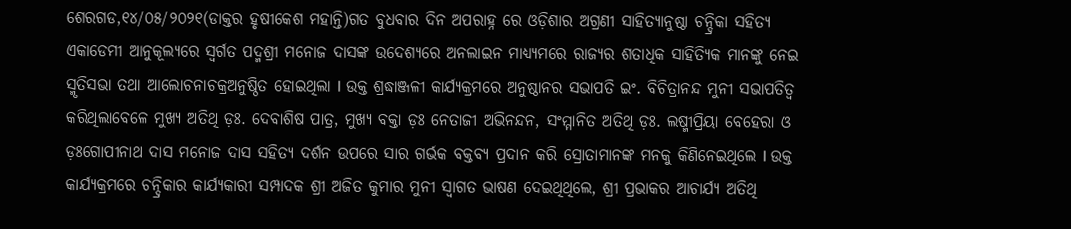ଶେରଗଡ,୧୪/୦୫/୨୦୨୧(ଡାକ୍ତର ହୃଷୀକେଶ ମହାନ୍ତି)ଗତ ବୁଧବାର ଦିନ ଅପରାହ୍ନ ରେ ଓଡ଼ିଶାର ଅଗ୍ରଣୀ ସାହିତ୍ୟାନୁଷ୍ଠା ଚନ୍ଦ୍ରିକା ସହିତ୍ୟ ଏକାଡେମୀ ଆନୁକୂଲ୍ୟରେ ସ୍ବର୍ଗତ ପଦ୍ମଶ୍ରୀ ମନୋଜ ଦାସଙ୍କ ଉଦେଶ୍ୟରେ ଅନଲାଇନ ମାଧ୍ୟ୍ୟମରେ ରାଜ୍ୟର ଶତାଧିକ ସାହିତ୍ୟିକ ମାନଙ୍କୁ ନେଇ ସ୍ମୃତିସଭା ତଥା ଆଲୋଚନାଚକ୍ରଅନୁଷ୍ଠିତ ହୋଇଥିଲା l ଉକ୍ତ ଶ୍ରଦ୍ଧାଞ୍ଜଳୀ କାର୍ଯ୍ୟକ୍ରମରେ ଅନୁଷ୍ଠାନର ସଭାପତି ଇଂ. ବିଚିତ୍ରାନନ୍ଦ ମୁନୀ ସଭାପତିତ୍ୱ କରିଥିଲାବେଳେ ମୁଖ୍ୟ ଅତିଥି ଡ଼ଃ. ଦେବାଶିଷ ପାତ୍ର, ମୁଖ୍ୟ ବକ୍ତା ଡ଼ଃ ନେତାଜୀ ଅଭିନନ୍ଦନ, ସଂମ୍ମାନିତ ଅତିଥି ଡ଼ଃ. ଲଷ୍ମୀପ୍ରିୟା ବେହେରା ଓ ଡ଼ଃଗୋପୀନାଥ ଦାସ ମନୋଜ ଦାସ ସହିତ୍ୟ ଦର୍ଶନ ଉପରେ ସାର ଗର୍ଭକ ବକ୍ତବ୍ୟ ପ୍ରଦାନ କରି ସ୍ରୋତାମାନଙ୍କ ମନକୁ କିଣିନେଇଥିଲେ l ଉକ୍ତ କାର୍ଯ୍ୟକ୍ରମରେ ଚନ୍ଦ୍ରିକାର କାର୍ଯ୍ୟକାରୀ ସମ୍ପାଦକ ଶ୍ରୀ ଅଜିତ କୁମାର ମୁନୀ ସ୍ୱାଗତ ଭାଷଣ ଦେଇଥିଥିଲେ, ଶ୍ରୀ ପ୍ରଭାକର ଆଚାର୍ଯ୍ୟ ଅତିଥି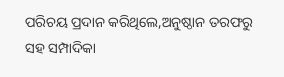ପରିଚୟ ପ୍ରଦାନ କରିଥିଲେ,ଅନୁଷ୍ଠାନ ତରଫରୁ ସହ ସମ୍ପାଦିକା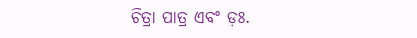ଚିତ୍ରା ପାତ୍ର ଏବଂ ଡ଼ଃ.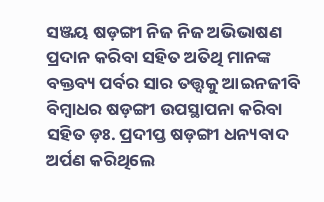ସଞ୍ଜୟ ଷଡ଼ଙ୍ଗୀ ନିଜ ନିଜ ଅଭିଭାଷଣ ପ୍ରଦାନ କରିବା ସହିତ ଅତିଥି ମାନଙ୍କ ବକ୍ତବ୍ୟ ପର୍ବର ସାର ତତ୍ତ୍ୱକୁ ଆଇନଜୀବି ବିମ୍ବାଧର ଷଡ଼ଙ୍ଗୀ ଉପସ୍ଥାପନା କରିବା ସହିତ ଡ଼ଃ. ପ୍ରଦୀପ୍ତ ଷଡ଼ଙ୍ଗୀ ଧନ୍ୟବାଦ ଅର୍ପଣ କରିଥିଲେ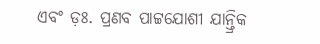ଏବଂ ଡ଼ଃ. ପ୍ରଣବ ପାଟ୍ଟଯୋଶୀ ଯାନ୍ତ୍ରିକ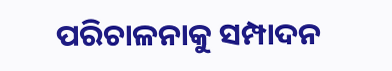ପରିଚାଳନାକୁ ସମ୍ପାଦନ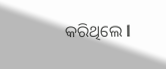କରିଥିଲେ l